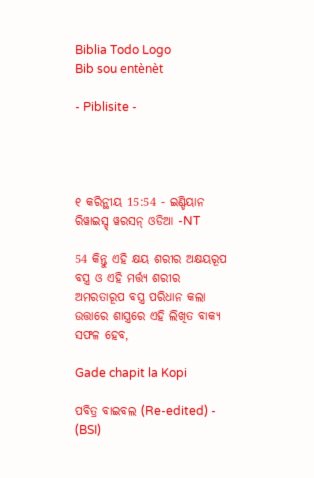Biblia Todo Logo
Bib sou entènèt

- Piblisite -




୧ କରିନ୍ଥୀୟ 15:54 - ଇଣ୍ଡିୟାନ ରିୱାଇସ୍ଡ୍ ୱରସନ୍ ଓଡିଆ -NT

54 କିନ୍ତୁ ଏହି କ୍ଷୟ ଶରୀର ଅକ୍ଷୟରୂପ ବସ୍ତ୍ର ଓ ଏହି ମର୍ତ୍ତ୍ୟ ଶରୀର ଅମରତାରୂପ ବସ୍ତ୍ର ପରିଧାନ କଲା ଉତ୍ତାରେ ଶାସ୍ତ୍ରରେ ଏହି ଲିଖିତ ବାକ୍ୟ ସଫଳ ହେବ,

Gade chapit la Kopi

ପବିତ୍ର ବାଇବଲ (Re-edited) - (BSI)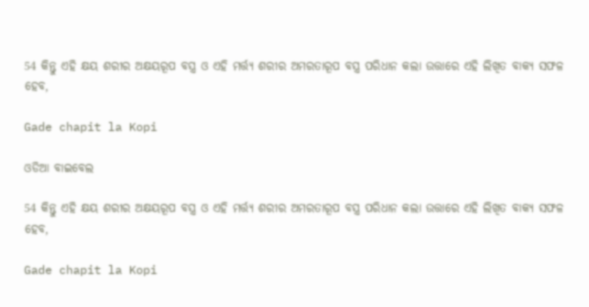54 କିନ୍ତୁ ଏହି କ୍ଷୟ ଶରୀର ଅକ୍ଷୟରୂପ ବସ୍ତ୍ର ଓ ଏହି ମର୍ତ୍ତ୍ୟ ଶରୀର ଅମରତାରୂପ ବସ୍ତ୍ର ପରିଧାନ କଲା ଉତ୍ତାରେ ଏହି ଲିଖିତ ବାକ୍ୟ ସଫଳ ହେବ,

Gade chapit la Kopi

ଓଡିଆ ବାଇବେଲ

54 କିନ୍ତୁ ଏହି କ୍ଷୟ ଶରୀର ଅକ୍ଷୟରୂପ ବସ୍ତ୍ର ଓ ଏହି ମର୍ତ୍ତ୍ୟ ଶରୀର ଅମରତାରୂପ ବସ୍ତ୍ର ପରିଧାନ କଲା ଉତ୍ତାରେ ଏହି ଲିଖିତ ବାକ୍ୟ ସଫଳ ହେବ,

Gade chapit la Kopi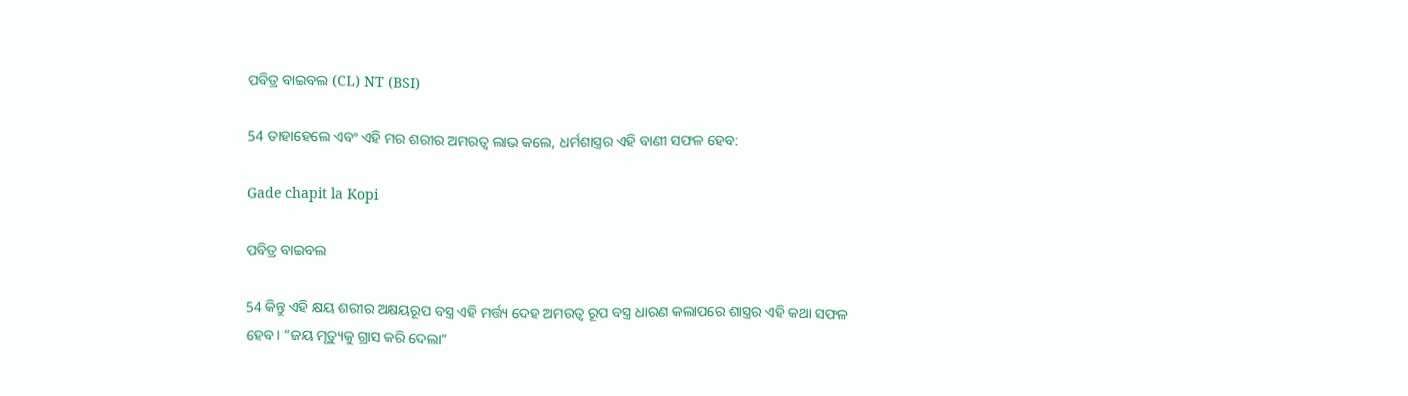ପବିତ୍ର ବାଇବଲ (CL) NT (BSI)

54 ତାହାହେଲେ ଏବଂ ଏହି ମର ଶରୀର ଅମରତ୍ୱ ଲାଭ କଲେ, ଧର୍ମଶାସ୍ତ୍ରର ଏହି ବାଣୀ ସଫଳ ହେବ:

Gade chapit la Kopi

ପବିତ୍ର ବାଇବଲ

54 କିନ୍ତୁ ଏହି କ୍ଷୟ ଶରୀର ଅକ୍ଷୟରୂପ ବସ୍ତ୍ର ଏହି ମର୍ତ୍ତ୍ୟ ଦେହ ଅମରତ୍ୱ ରୂପ ବସ୍ତ୍ର ଧାରଣ କଲାପରେ ଶାସ୍ତ୍ରର ଏହି କଥା ସଫଳ ହେବ। “ଜୟ ମୃତ୍ୟୁକୁ ଗ୍ରାସ କରି ଦେଲା”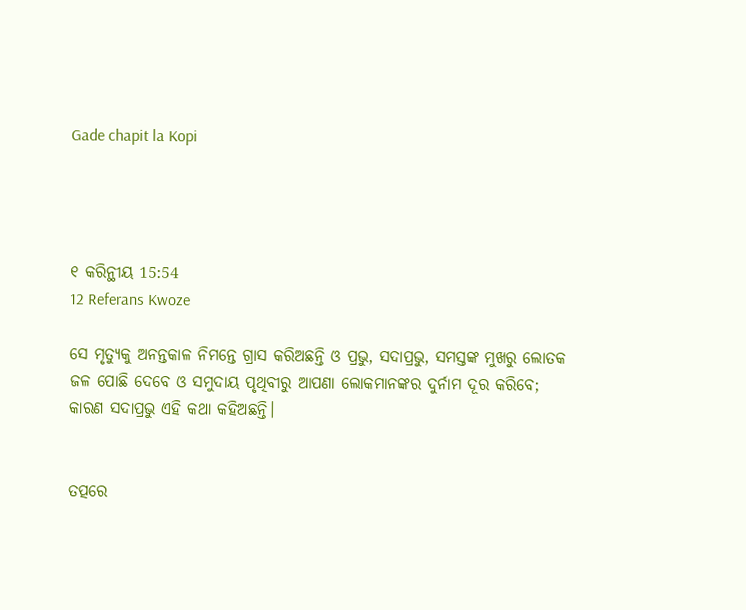Gade chapit la Kopi




୧ କରିନ୍ଥୀୟ 15:54
12 Referans Kwoze

ସେ ମୃତ୍ୟୁକୁ ଅନନ୍ତକାଳ ନିମନ୍ତେ ଗ୍ରାସ କରିଅଛନ୍ତି ଓ ପ୍ରଭୁ, ସଦାପ୍ରଭୁ, ସମସ୍ତଙ୍କ ମୁଖରୁ ଲୋତକ ଜଳ ପୋଛି ଦେବେ ଓ ସମୁଦାୟ ପୃଥିବୀରୁ ଆପଣା ଲୋକମାନଙ୍କର ଦୁର୍ନାମ ଦୂର କରିବେ; କାରଣ ସଦାପ୍ରଭୁ ଏହି କଥା କହିଅଛନ୍ତି।


ତତ୍ପରେ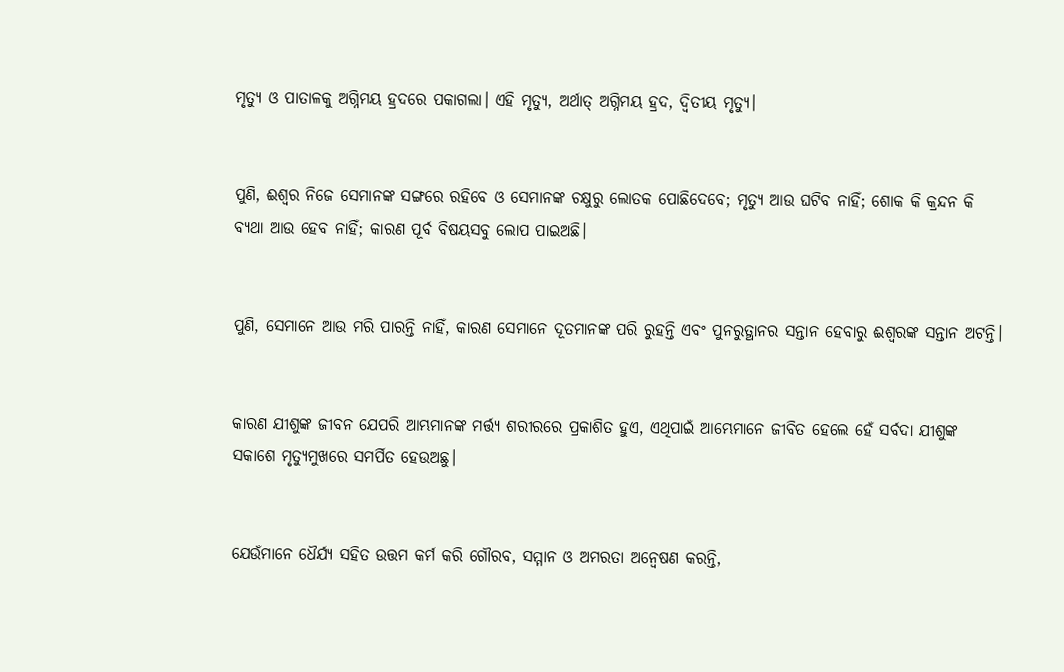ମୃତ୍ୟୁ ଓ ପାତାଳକୁ ଅଗ୍ନିମୟ ହ୍ରଦରେ ପକାଗଲା। ଏହି ମୃତ୍ୟୁ, ଅର୍ଥାତ୍‍ ଅଗ୍ନିମୟ ହ୍ରଦ, ଦ୍ୱିତୀୟ ମୃତ୍ୟୁ।


ପୁଣି, ଈଶ୍ବର ନିଜେ ସେମାନଙ୍କ ସଙ୍ଗରେ ରହିବେ ଓ ସେମାନଙ୍କ ଚକ୍ଷୁରୁ ଲୋତକ ପୋଛିଦେବେ; ମୃତ୍ୟୁ ଆଉ ଘଟିବ ନାହିଁ; ଶୋକ କି କ୍ରନ୍ଦନ କି ବ୍ୟଥା ଆଉ ହେବ ନାହିଁ; କାରଣ ପୂର୍ବ ବିଷୟସବୁ ଲୋପ ପାଇଅଛି।


ପୁଣି, ସେମାନେ ଆଉ ମରି ପାରନ୍ତି ନାହିଁ, କାରଣ ସେମାନେ ଦୂତମାନଙ୍କ ପରି ରୁହନ୍ତି ଏବଂ ପୁନରୁତ୍ଥାନର ସନ୍ତାନ ହେବାରୁ ଈଶ୍ବରଙ୍କ ସନ୍ତାନ ଅଟନ୍ତି।


କାରଣ ଯୀଶୁଙ୍କ ଜୀବନ ଯେପରି ଆମ୍ଭମାନଙ୍କ ମର୍ତ୍ତ୍ୟ ଶରୀରରେ ପ୍ରକାଶିତ ହୁଏ, ଏଥିପାଇଁ ଆମ୍ଭେମାନେ ଜୀବିତ ହେଲେ ହେଁ ସର୍ବଦା ଯୀଶୁଙ୍କ ସକାଶେ ମୃତ୍ୟୁମୁଖରେ ସମର୍ପିତ ହେଉଅଛୁ।


ଯେଉଁମାନେ ଧୈର୍ଯ୍ୟ ସହିତ ଉତ୍ତମ କର୍ମ କରି ଗୌରବ, ସମ୍ମାନ ଓ ଅମରତା ଅନ୍ୱେଷଣ କରନ୍ତି,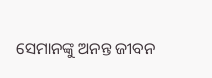ସେମାନଙ୍କୁ ଅନନ୍ତ ଜୀବନ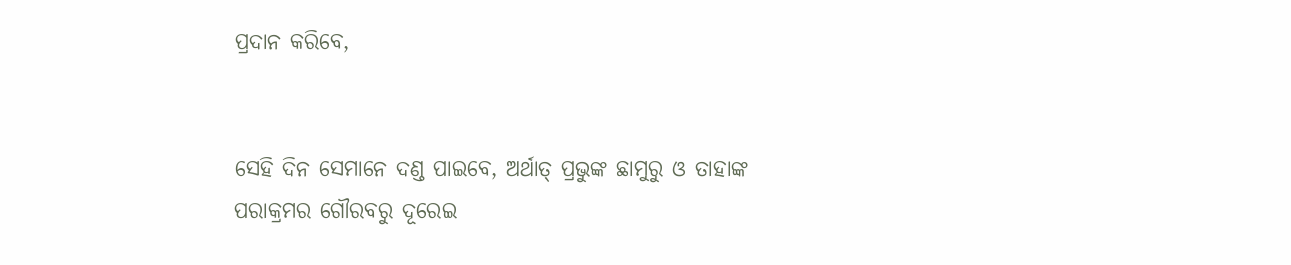ପ୍ରଦାନ କରିବେ,


ସେହି ଦିନ ସେମାନେ ଦଣ୍ଡ ପାଇବେ, ଅର୍ଥାତ୍‍ ପ୍ରଭୁଙ୍କ ଛାମୁରୁ ଓ ତାହାଙ୍କ ପରାକ୍ରମର ଗୌରବରୁ ଦୂରେଇ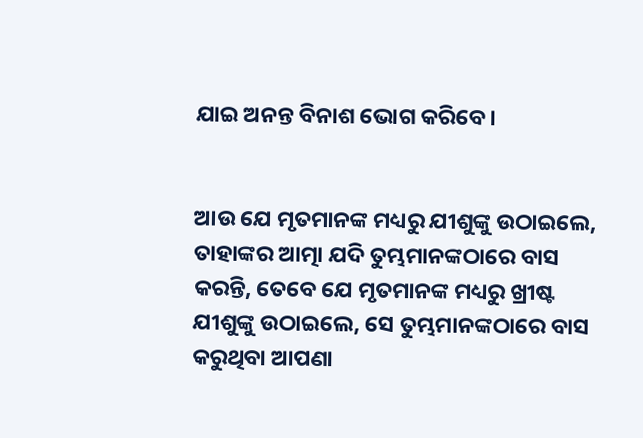ଯାଇ ଅନନ୍ତ ବିନାଶ ଭୋଗ କରିବେ।


ଆଉ ଯେ ମୃତମାନଙ୍କ ମଧ୍ୟରୁ ଯୀଶୁଙ୍କୁ ଉଠାଇଲେ, ତାହାଙ୍କର ଆତ୍ମା ଯଦି ତୁମ୍ଭମାନଙ୍କଠାରେ ବାସ କରନ୍ତି, ତେବେ ଯେ ମୃତମାନଙ୍କ ମଧ୍ୟରୁ ଖ୍ରୀଷ୍ଟ ଯୀଶୁଙ୍କୁ ଉଠାଇଲେ, ସେ ତୁମ୍ଭମାନଙ୍କଠାରେ ବାସ କରୁଥିବା ଆପଣା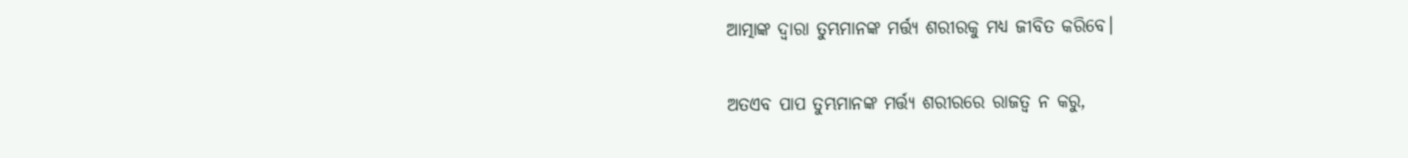ଆତ୍ମାଙ୍କ ଦ୍ୱାରା ତୁମ୍ଭମାନଙ୍କ ମର୍ତ୍ତ୍ୟ ଶରୀରକୁ ମଧ୍ୟ ଜୀବିତ କରିବେ।


ଅତଏବ ପାପ ତୁମ୍ଭମାନଙ୍କ ମର୍ତ୍ତ୍ୟ ଶରୀରରେ ରାଜତ୍ୱ ନ କରୁ,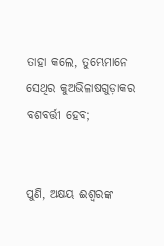ତାହା କଲେ, ତୁମ୍ଭେମାନେ ସେଥିର କୁଅଭିଳାଷଗୁଡ଼ାକର ବଶବର୍ତ୍ତୀ ହେବ;


ପୁଣି, ଅକ୍ଷୟ ଈଶ୍ବରଙ୍କ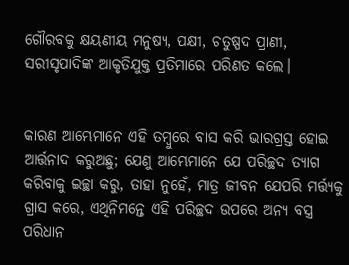ଗୌରବକୁ କ୍ଷୟଣୀୟ ମନୁଷ୍ୟ, ପକ୍ଷୀ, ଚତୁଷ୍ପଦ ପ୍ରାଣୀ, ସରୀସୃପାଦିଙ୍କ ଆକୃତିଯୁକ୍ତ ପ୍ରତିମାରେ ପରିଣତ କଲେ।


କାରଣ ଆମ୍ଭେମାନେ ଏହି ତମ୍ବୁରେ ବାସ କରି ଭାରଗ୍ରସ୍ତ ହୋଇ ଆର୍ତ୍ତନାଦ କରୁଅଛୁ; ଯେଣୁ ଆମ୍ଭେମାନେ ଯେ ପରିଚ୍ଛଦ ତ୍ୟାଗ କରିବାକୁ ଇଚ୍ଛା କରୁ, ତାହା ନୁହେଁ, ମାତ୍ର ଜୀବନ ଯେପରି ମର୍ତ୍ତ୍ୟକୁ ଗ୍ରାସ କରେ, ଏଥିନିମନ୍ତେ ଏହି ପରିଚ୍ଛଦ ଉପରେ ଅନ୍ୟ ବସ୍ତ୍ର ପରିଧାନ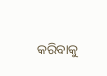କରିବାକୁ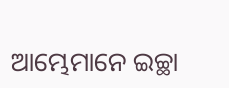ଆମ୍ଭେମାନେ ଇଚ୍ଛା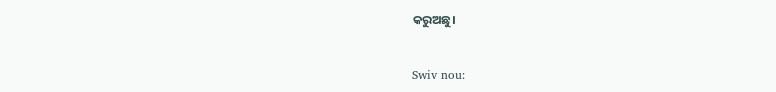କରୁଅଛୁ।


Swiv nou: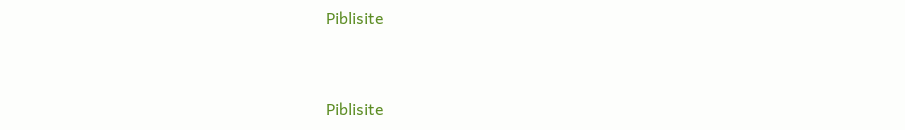Piblisite


Piblisite